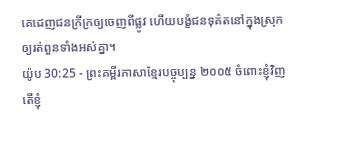គេដេញជនក្រីក្រឲ្យចេញពីផ្លូវ ហើយបង្ខំជនទុគ៌តនៅក្នុងស្រុក ឲ្យរត់ពួនទាំងអស់គ្នា។
យ៉ូប 30:25 - ព្រះគម្ពីរភាសាខ្មែរបច្ចុប្បន្ន ២០០៥ ចំពោះខ្ញុំវិញ តើខ្ញុំ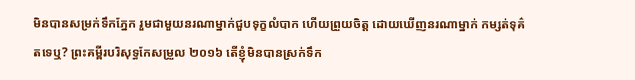មិនបានសម្រក់ទឹកភ្នែក រួមជាមួយនរណាម្នាក់ជួបទុក្ខលំបាក ហើយព្រួយចិត្ត ដោយឃើញនរណាម្នាក់ កម្សត់ទុគ៌តទេឬ? ព្រះគម្ពីរបរិសុទ្ធកែសម្រួល ២០១៦ តើខ្ញុំមិនបានស្រក់ទឹក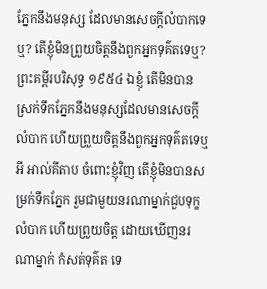ភ្នែកនឹងមនុស្ស ដែលមានសេចក្ដីលំបាកទេឬ? តើខ្ញុំមិនព្រួយចិត្តនឹងពួកអ្នកទុគ៌តទេឬ? ព្រះគម្ពីរបរិសុទ្ធ ១៩៥៤ ឯខ្ញុំ តើមិនបានស្រក់ទឹកភ្នែកនឹងមនុស្សដែលមានសេចក្ដីលំបាក ហើយព្រួយចិត្តនឹងពួកអ្នកទុគ៌តទេឬអី អាល់គីតាប ចំពោះខ្ញុំវិញ តើខ្ញុំមិនបានសម្រក់ទឹកភ្នែក រួមជាមួយនរណាម្នាក់ជួបទុក្ខលំបាក ហើយព្រួយចិត្ត ដោយឃើញនរណាម្នាក់ កំសត់ទុគ៌ត ទេ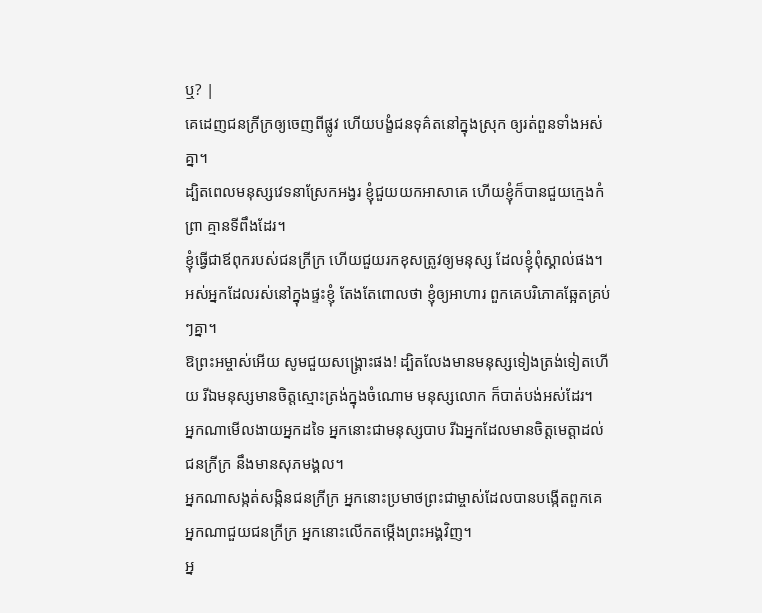ឬ? |
គេដេញជនក្រីក្រឲ្យចេញពីផ្លូវ ហើយបង្ខំជនទុគ៌តនៅក្នុងស្រុក ឲ្យរត់ពួនទាំងអស់គ្នា។
ដ្បិតពេលមនុស្សវេទនាស្រែកអង្វរ ខ្ញុំជួយយកអាសាគេ ហើយខ្ញុំក៏បានជួយក្មេងកំព្រា គ្មានទីពឹងដែរ។
ខ្ញុំធ្វើជាឪពុករបស់ជនក្រីក្រ ហើយជួយរកខុសត្រូវឲ្យមនុស្ស ដែលខ្ញុំពុំស្គាល់ផង។
អស់អ្នកដែលរស់នៅក្នុងផ្ទះខ្ញុំ តែងតែពោលថា ខ្ញុំឲ្យអាហារ ពួកគេបរិភោគឆ្អែតគ្រប់ៗគ្នា។
ឱព្រះអម្ចាស់អើយ សូមជួយសង្គ្រោះផង! ដ្បិតលែងមានមនុស្សទៀងត្រង់ទៀតហើយ រីឯមនុស្សមានចិត្តស្មោះត្រង់ក្នុងចំណោម មនុស្សលោក ក៏បាត់បង់អស់ដែរ។
អ្នកណាមើលងាយអ្នកដទៃ អ្នកនោះជាមនុស្សបាប រីឯអ្នកដែលមានចិត្តមេត្តាដល់ជនក្រីក្រ នឹងមានសុភមង្គល។
អ្នកណាសង្កត់សង្កិនជនក្រីក្រ អ្នកនោះប្រមាថព្រះជាម្ចាស់ដែលបានបង្កើតពួកគេ អ្នកណាជួយជនក្រីក្រ អ្នកនោះលើកតម្កើងព្រះអង្គវិញ។
អ្ន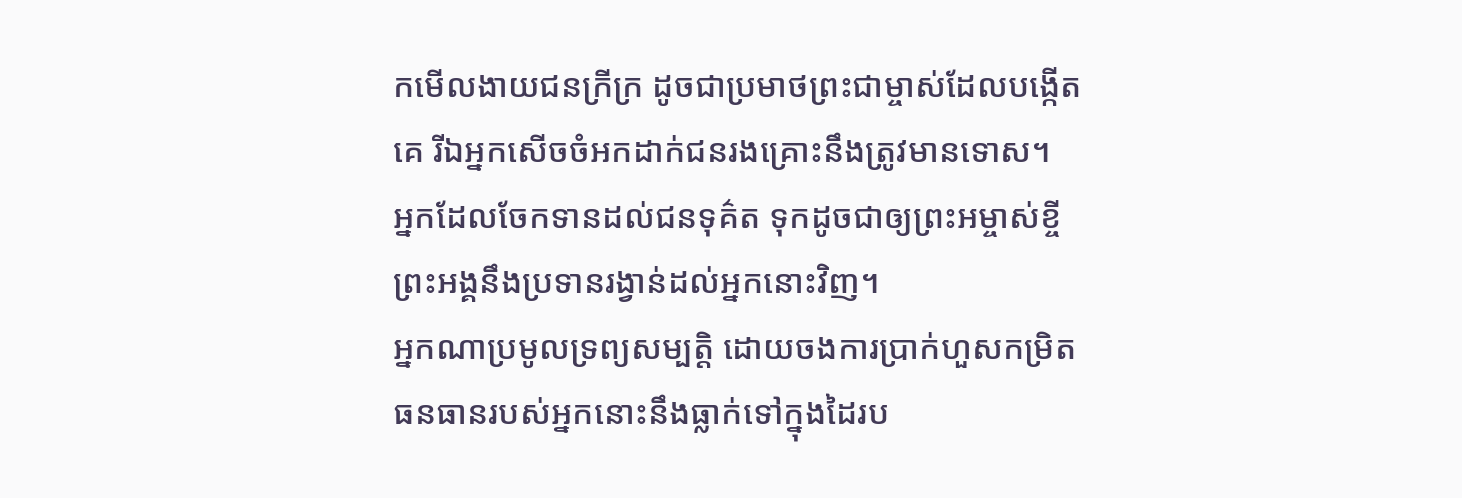កមើលងាយជនក្រីក្រ ដូចជាប្រមាថព្រះជាម្ចាស់ដែលបង្កើតគេ រីឯអ្នកសើចចំអកដាក់ជនរងគ្រោះនឹងត្រូវមានទោស។
អ្នកដែលចែកទានដល់ជនទុគ៌ត ទុកដូចជាឲ្យព្រះអម្ចាស់ខ្ចី ព្រះអង្គនឹងប្រទានរង្វាន់ដល់អ្នកនោះវិញ។
អ្នកណាប្រមូលទ្រព្យសម្បត្តិ ដោយចងការប្រាក់ហួសកម្រិត ធនធានរបស់អ្នកនោះនឹងធ្លាក់ទៅក្នុងដៃរប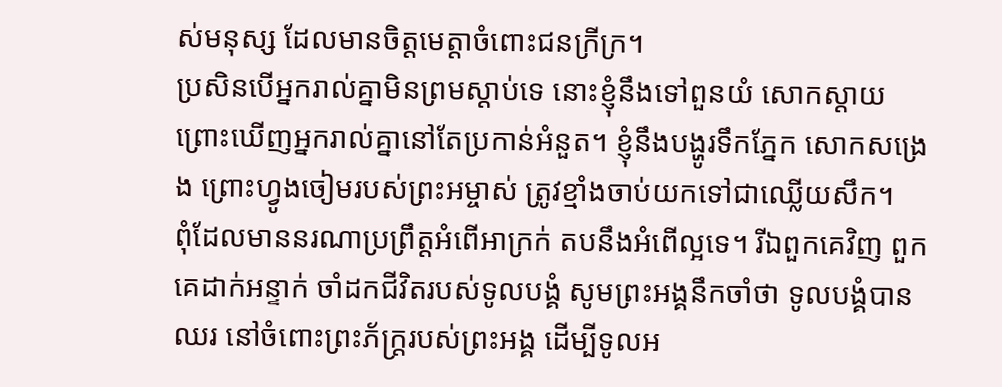ស់មនុស្ស ដែលមានចិត្តមេត្តាចំពោះជនក្រីក្រ។
ប្រសិនបើអ្នករាល់គ្នាមិនព្រមស្ដាប់ទេ នោះខ្ញុំនឹងទៅពួនយំ សោកស្ដាយ ព្រោះឃើញអ្នករាល់គ្នានៅតែប្រកាន់អំនួត។ ខ្ញុំនឹងបង្ហូរទឹកភ្នែក សោកសង្រេង ព្រោះហ្វូងចៀមរបស់ព្រះអម្ចាស់ ត្រូវខ្មាំងចាប់យកទៅជាឈ្លើយសឹក។
ពុំដែលមាននរណាប្រព្រឹត្តអំពើអាក្រក់ តបនឹងអំពើល្អទេ។ រីឯពួកគេវិញ ពួកគេដាក់អន្ទាក់ ចាំដកជីវិតរបស់ទូលបង្គំ សូមព្រះអង្គនឹកចាំថា ទូលបង្គំបានឈរ នៅចំពោះព្រះភ័ក្ត្ររបស់ព្រះអង្គ ដើម្បីទូលអ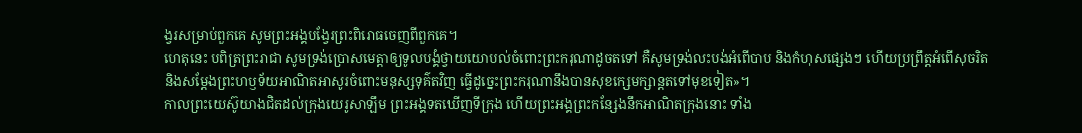ង្វរសម្រាប់ពួកគេ សូមព្រះអង្គបង្វែរព្រះពិរោធចេញពីពួកគេ។
ហេតុនេះ បពិត្រព្រះរាជា សូមទ្រង់ប្រោសមេត្តាឲ្យទូលបង្គំថ្វាយយោបល់ចំពោះព្រះករុណាដូចតទៅ គឺសូមទ្រង់លះបង់អំពើបាប និងកំហុសផ្សេងៗ ហើយប្រព្រឹត្តអំពើសុចរិត និងសម្តែងព្រះហឫទ័យអាណិតអាសូរចំពោះមនុស្សទុគ៌តវិញ ធ្វើដូច្នេះព្រះករុណានឹងបានសុខក្សេមក្សាន្តតទៅមុខទៀត»។
កាលព្រះយេស៊ូយាងជិតដល់ក្រុងយេរូសាឡឹម ព្រះអង្គទតឃើញទីក្រុង ហើយព្រះអង្គព្រះកន្សែងនឹកអាណិតក្រុងនោះ ទាំង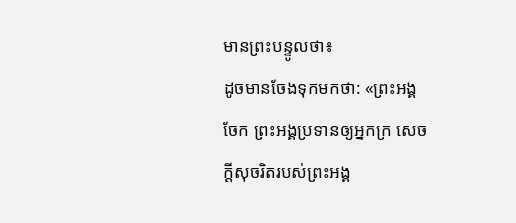មានព្រះបន្ទូលថា៖
ដូចមានចែងទុកមកថា: «ព្រះអង្គចែក ព្រះអង្គប្រទានឲ្យអ្នកក្រ សេចក្ដីសុចរិតរបស់ព្រះអង្គ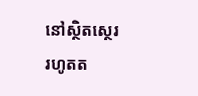នៅស្ថិតស្ថេរ រហូតត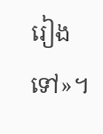រៀងទៅ»។